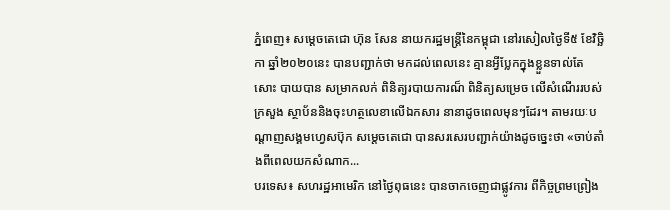ភ្នំពេញ៖ សម្ដេចតេជោ ហ៊ុន សែន នាយករដ្ឋមន្រ្តីនៃកម្ពុជា នៅរសៀលថ្ងៃទី៥ ខែវិច្ឆិកា ឆ្នាំ២០២០នេះ បានបញ្ជាក់ថា មកដល់ពេលនេះ គ្មានអ្វីប្លែកក្នុងខ្លួនទាល់តែសោះ បាយបាន សម្រាកលក់ ពិនិត្យរបាយការណ៏ ពិនិត្យសម្រេច លើសំណើររបស់ក្រសួង ស្ថាប័ននិងចុះហត្ថលេខាលើឯកសារ នានាដូចពេលមុនៗដែរ។ តាមរយៈបណ្ដាញសង្គមហ្វេសប៊ុក សម្ដេចតេជោ បានសរសេរបញ្ជាក់យ៉ាងដូចច្នេះថា «ចាប់តាំងពីពេលយកសំណាក...
បរទេស៖ សហរដ្ឋអាមេរិក នៅថ្ងៃពុធនេះ បានចាកចេញជាផ្លូវការ ពីកិច្ចព្រមព្រៀង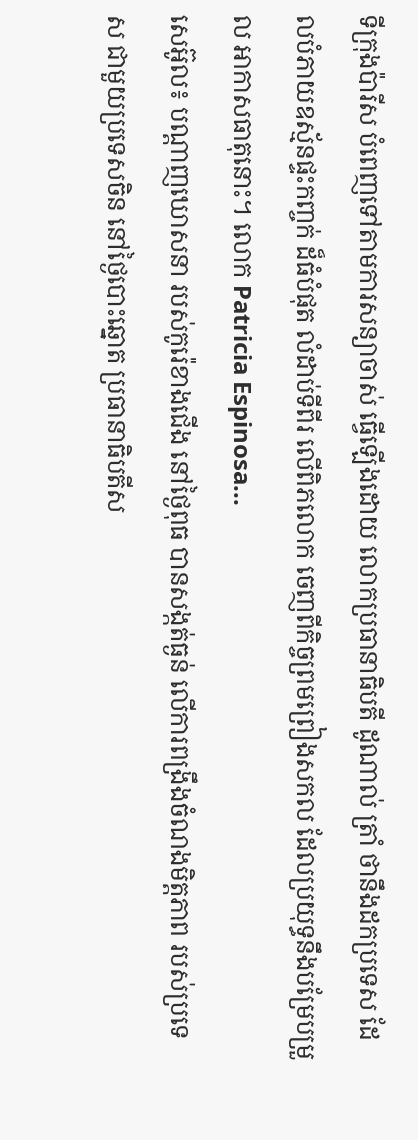ទីក្រុងប៉ារីស បំពេញទៅតាមការសន្យាចាស់ ធ្វើឡើងដោយ លោកប្រធានាធិបតី ដូណាល់ ត្រាំ ថានឹងដកប្រទេស ដែលបំភាយឧស្ម័នផ្ទះកញ្ចក់ ដ៏ធំបំផុត លំដាប់ទីពីរ លើពិភលោក ចេញពីកិច្ចព្រមព្រៀងសកល ដែលប្រយុទ្ធនឹងបម្រែបម្រួល អាកាសធាតុនោះ។ លោក Patricia Espinosa...
សេអ៊ូល៖ បណ្ដាញឃោសនា របស់កូរ៉េខាងជើង នៅថ្ងៃពុធ បានសង្កត់ធ្ងន់ លើការពង្រឹងចំណងមិត្តភាព របស់ប្រទេស ជាមួយប្រទេសចិន នៅថ្ងៃបោះឆ្នោត ប្រធានាធិបតីស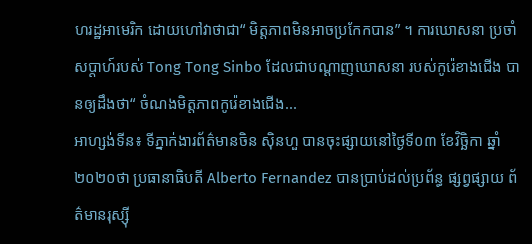ហរដ្ឋអាមេរិក ដោយហៅវាថាជា“ មិត្តភាពមិនអាចប្រកែកបាន” ។ ការឃោសនា ប្រចាំសប្តាហ៍របស់ Tong Tong Sinbo ដែលជាបណ្ដាញឃោសនា របស់កូរ៉េខាងជើង បានឲ្យដឹងថា“ ចំណងមិត្តភាពកូរ៉េខាងជើង...
អាហ្សង់ទីន៖ ទីភ្នាក់ងារព័ត៌មានចិន ស៊ិនហួ បានចុះផ្សាយនៅថ្ងៃទី០៣ ខែវិច្ឆិកា ឆ្នាំ២០២០ថា ប្រធានាធិបតី Alberto Fernandez បានប្រាប់ដល់ប្រព័ន្ធ ផ្សព្វផ្សាយ ព័ត៌មានរុស្ស៊ី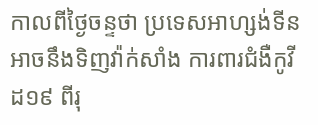កាលពីថ្ងៃចន្ទថា ប្រទេសអាហ្សង់ទីន អាចនឹងទិញវ៉ាក់សាំង ការពារជំងឺកូវីដ១៩ ពីរុ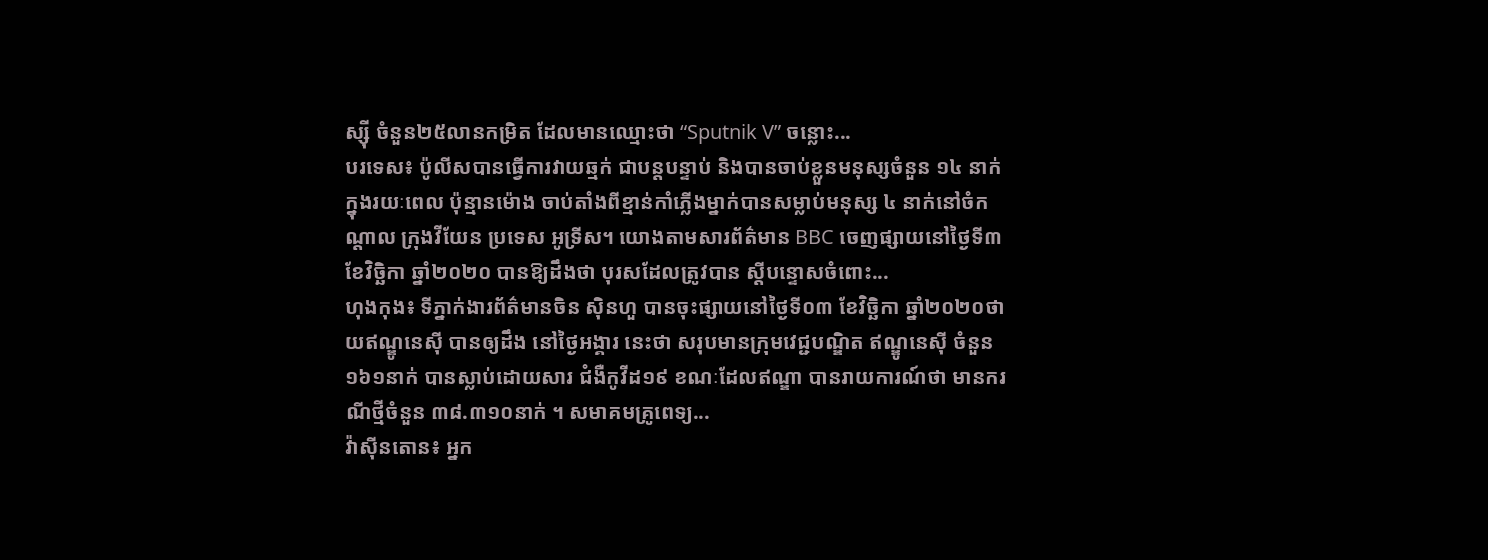ស្ស៊ី ចំនួន២៥លានកម្រិត ដែលមានឈ្មោះថា “Sputnik V” ចន្លោះ...
បរទេស៖ ប៉ូលីសបានធ្វើការវាយឆ្មក់ ជាបន្តបន្ទាប់ និងបានចាប់ខ្លួនមនុស្សចំនួន ១៤ នាក់ ក្នុងរយៈពេល ប៉ុន្មានម៉ោង ចាប់តាំងពីខ្មាន់កាំភ្លើងម្នាក់បានសម្លាប់មនុស្ស ៤ នាក់នៅចំកណ្តាល ក្រុងវីយែន ប្រទេស អូទ្រីស។ យោងតាមសារព័ត៌មាន BBC ចេញផ្សាយនៅថ្ងៃទី៣ ខែវិច្ឆិកា ឆ្នាំ២០២០ បានឱ្យដឹងថា បុរសដែលត្រូវបាន ស្តីបន្ទោសចំពោះ...
ហុងកុង៖ ទីភ្នាក់ងារព័ត៌មានចិន ស៊ិនហួ បានចុះផ្សាយនៅថ្ងៃទី០៣ ខែវិច្ឆិកា ឆ្នាំ២០២០ថា យឥណ្ឌូនេស៊ី បានឲ្យដឹង នៅថ្ងៃអង្គារ នេះថា សរុបមានក្រុមវេជ្ជបណ្ឌិត ឥណ្ឌូនេស៊ី ចំនួន១៦១នាក់ បានស្លាប់ដោយសារ ជំងឺកូវីដ១៩ ខណៈដែលឥណ្ឌា បានរាយការណ៍ថា មានករណីថ្មីចំនួន ៣៨.៣១០នាក់ ។ សមាគមគ្រូពេទ្យ...
វ៉ាស៊ីនតោន៖ អ្នក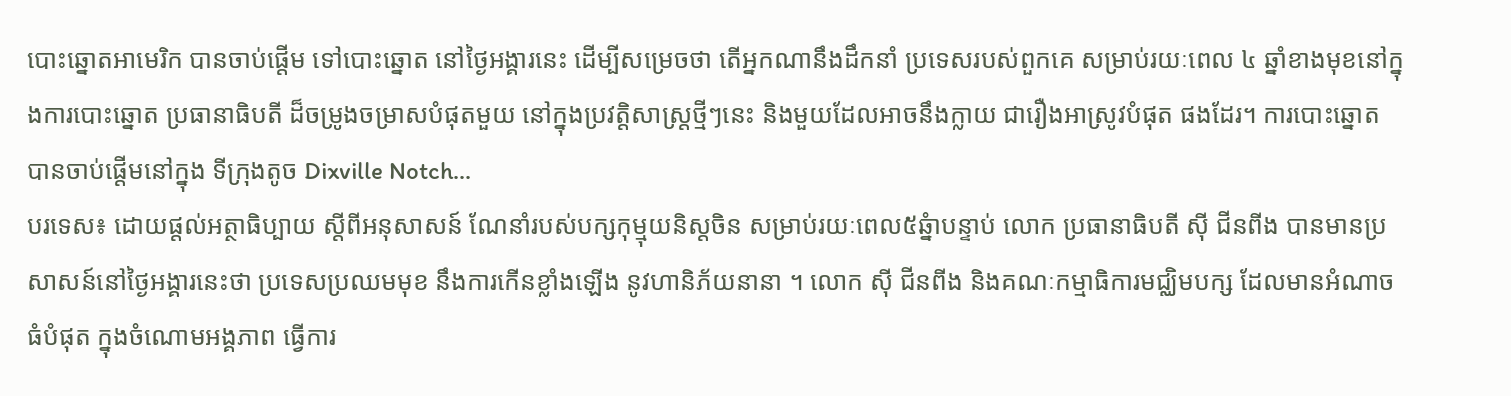បោះឆ្នោតអាមេរិក បានចាប់ផ្តើម ទៅបោះឆ្នោត នៅថ្ងៃអង្គារនេះ ដើម្បីសម្រេចថា តើអ្នកណានឹងដឹកនាំ ប្រទេសរបស់ពួកគេ សម្រាប់រយៈពេល ៤ ឆ្នាំខាងមុខនៅក្នុងការបោះឆ្នោត ប្រធានាធិបតី ដ៏ចម្រូងចម្រាសបំផុតមួយ នៅក្នុងប្រវត្តិសាស្រ្តថ្មីៗនេះ និងមួយដែលអាចនឹងក្លាយ ជារឿងអាស្រូវបំផុត ផងដែរ។ ការបោះឆ្នោត បានចាប់ផ្តើមនៅក្នុង ទីក្រុងតូច Dixville Notch...
បរទេស៖ ដោយផ្តល់អត្ថាធិប្បាយ ស្តីពីអនុសាសន៍ ណែនាំរបស់បក្សកុម្មុយនិស្តចិន សម្រាប់រយៈពេល៥ឆ្នំាបន្ទាប់ លោក ប្រធានាធិបតី ស៊ី ជីនពីង បានមានប្រសាសន៍នៅថ្ងៃអង្គារនេះថា ប្រទេសប្រឈមមុខ នឹងការកើនខ្លាំងឡើង នូវហានិភ័យនានា ។ លោក ស៊ី ជីនពីង និងគណៈកម្មាធិការមជ្ឈិមបក្ស ដែលមានអំណាចធំបំផុត ក្នុងចំណោមអង្គភាព ធ្វើការ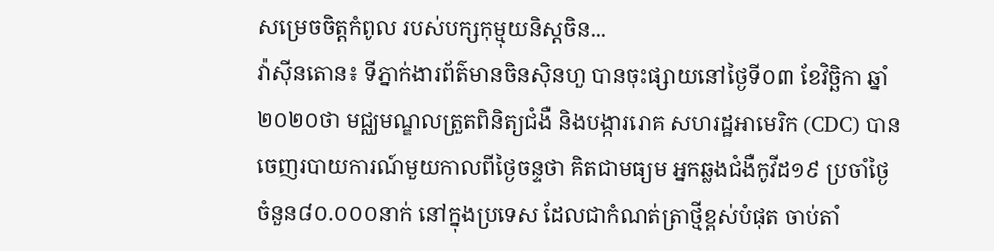សម្រេចចិត្តកំពូល របស់បក្សកុម្មុយនិស្តចិន...
វ៉ាស៊ីនតោន៖ ទីភ្នាក់ងារព័ត៌មានចិនស៊ិនហួ បានចុះផ្សាយនៅថ្ងៃទី០៣ ខែវិច្ឆិកា ឆ្នាំ២០២០ថា មជ្ឈមណ្ឌលត្រួតពិនិត្យជំងឺ និងបង្ការរោគ សហរដ្ឋអាមេរិក (CDC) បានចេញរបាយការណ៍មួយកាលពីថ្ងៃចន្ទថា គិតជាមធ្យម អ្នកឆ្លងជំងឺកូវីដ១៩ ប្រចាំថ្ងៃចំនួន៨០.០០០នាក់ នៅក្នុងប្រទេស ដែលជាកំណត់ត្រាថ្មីខ្ពស់បំផុត ចាប់តាំ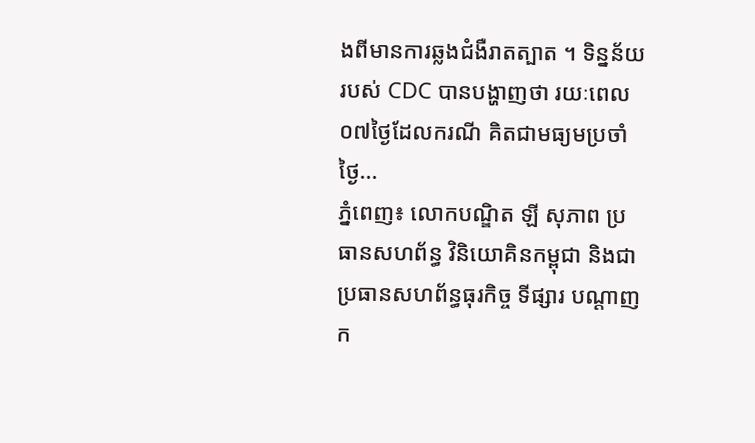ងពីមានការឆ្លងជំងឺរាតត្បាត ។ ទិន្នន័យរបស់ CDC បានបង្ហាញថា រយៈពេល០៧ថ្ងៃដែលករណី គិតជាមធ្យមប្រចាំថ្ងៃ...
ភ្នំពេញ៖ លោកបណ្ឌិត ឡី សុភាព ប្រធានសហព័ន្ធ វិនិយោគិនកម្ពុជា និងជាប្រធានសហព័ន្ធធុរកិច្ច ទីផ្សារ បណ្តាញក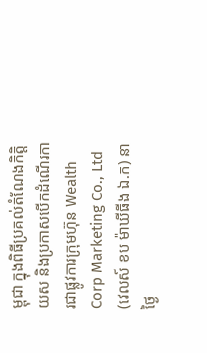ម្ពុជា ក្នុងពិធីប្រគល់តំណែងកិត្តិយស និងប្រកាសបើកដំណើរការជាផ្លូវការក្រុមហ៊ុន Wealth Corp Marketing Co., Ltd (វេលស៍ ខប ម៉ាឃីធីង ឯ.ក) នាថ្ងៃ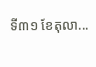ទី៣១ ខែតុលា...